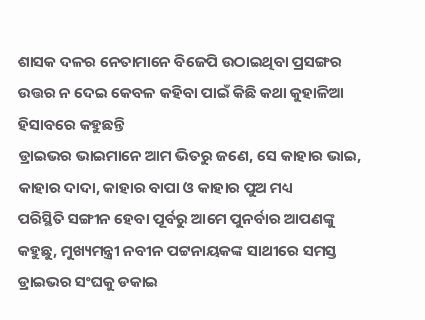ଶାସକ ଦଳର ନେତାମାନେ ବିଜେପି ଉଠାଇଥିବା ପ୍ରସଙ୍ଗର ଉତ୍ତର ନ ଦେଇ କେବଳ କହିବା ପାଇଁ କିଛି କଥା କୁହାଳିଆ ହିସାବରେ କହୁଛନ୍ତି
ଡ୍ରାଇଭର ଭାଇମାନେ ଆମ ଭିତରୁ ଜଣେ, ସେ କାହାର ଭାଇ, କାହାର ଦାଦା, କାହାର ବାପା ଓ କାହାର ପୁଅ ମଧ୍ୟ
ପରିସ୍ଥିତି ସଙ୍ଗୀନ ହେବା ପୂର୍ବରୁ ଆମେ ପୁନର୍ବାର ଆପଣଙ୍କୁ କହୁଛୁ, ମୁଖ୍ୟମନ୍ତ୍ରୀ ନବୀନ ପଟ୍ଟନାୟକଙ୍କ ସାଥୀରେ ସମସ୍ତ ଡ୍ରାଇଭର ସଂଘକୁ ଡକାଇ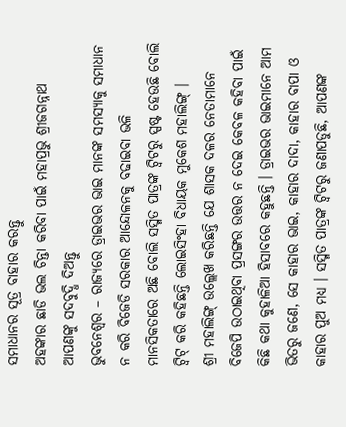ସମାଧାନର ସୂତ୍ର ବାହାର କରନ୍ତୁ
ଅହଙ୍କାର ଛାଡି ଭଲ ଚିନ୍ତା କରିବା ପାଇଁ ମହାପ୍ରଭୁ ଶ୍ରୀଜଗନ୍ନାଥ ଆପଣଙ୍କୁ ସଦବୁଦ୍ଧି ଦିଅନ୍ତୁ
ଭୁବନେଶ୍ୱର – ରାଜ୍ୟରେ ଡ୍ରାଇଭର ଭାଇ ମାନଙ୍କ ସମସ୍ୟାକୁ ସମାଧାନ ନ କରି ବିଜେଡି ସରକାର ଆନ୍ଦୋଳନକୁ ବଢାଇବା ଭଳି ମାନସିକତାରେ ଅଛି ବୋଲି ସସ୍ମିତ ପାତ୍ରଙ୍କ ଟ୍ୱିଟରୁ ସ୍ପଷ୍ଟ ହେଉଛି ବୋଲି ଟ୍ୱିଟ୍ କରି କହିଛନ୍ତି ଲୋଇସିଂହା ବିଧାୟକ ମୁକେଶ ମହାଲିଙ୍ଗ୍ ।
ଶ୍ରୀ ମହାଲିଙ୍ଗ୍ ଉଲ୍ଲେଖ କରିଛନ୍ତି ଯେ ଶାସକ ଦଳର ନେତାମାନେ ବିଜେପି ଉଠାଇଥିବା ପ୍ରସଙ୍ଗର ଉତ୍ତର ନ ଦେଇ କେବଳ କହିବା ପାଇଁ କିଛି କଥା କୁହାଳିଆ ହିସାବରେ କହୁଛନ୍ତି । ଡ୍ରାଇଭର ଭାଇମାନେ ଆମ ଭିତରୁ ଜଣେ, ସେ କାହାର ଭାଇ, କାହାର ଦାଦା, କାହାର ବାପା ଓ କାହାର ପୁଅ ମଧ୍ୟ । ସସ୍ମିତ ପାତ୍ରଙ୍କ ଟ୍ୱିଟରୁ ଜଣାପଡୁଛି, ଆପଣଙ୍କ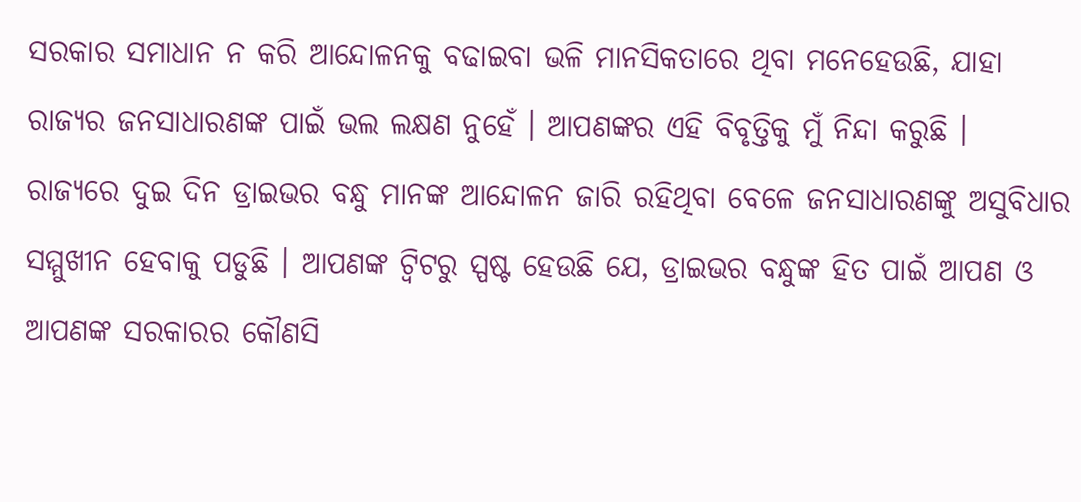ସରକାର ସମାଧାନ ନ କରି ଆନ୍ଦୋଳନକୁ ବଢାଇବା ଭଳି ମାନସିକତାରେ ଥିବା ମନେହେଉଛି, ଯାହା ରାଜ୍ୟର ଜନସାଧାରଣଙ୍କ ପାଇଁ ଭଲ ଲକ୍ଷଣ ନୁହେଁ । ଆପଣଙ୍କର ଏହି ବିବୃତ୍ତିକୁ ମୁଁ ନିନ୍ଦା କରୁଛି ।
ରାଜ୍ୟରେ ଦୁଇ ଦିନ ଡ୍ରାଇଭର ବନ୍ଧୁ ମାନଙ୍କ ଆନ୍ଦୋଳନ ଜାରି ରହିଥିବା ବେଳେ ଜନସାଧାରଣଙ୍କୁ ଅସୁବିଧାର ସମ୍ମୁଖୀନ ହେବାକୁ ପଡୁଛି । ଆପଣଙ୍କ ଟ୍ୱିଟରୁ ସ୍ପଷ୍ଟ ହେଉଛି ଯେ, ଡ୍ରାଇଭର ବନ୍ଧୁଙ୍କ ହିତ ପାଇଁ ଆପଣ ଓ ଆପଣଙ୍କ ସରକାରର କୌଣସି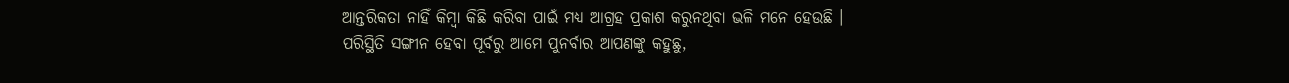ଆନ୍ତରିକତା ନାହିଁ କିମ୍ବା କିଛି କରିବା ପାଇଁ ମଧ୍ୟ ଆଗ୍ରହ ପ୍ରକାଶ କରୁନଥିବା ଭଳି ମନେ ହେଉଛି ।
ପରିସ୍ଥିତି ସଙ୍ଗୀନ ହେବା ପୂର୍ବରୁ ଆମେ ପୁନର୍ବାର ଆପଣଙ୍କୁ କହୁଛୁ,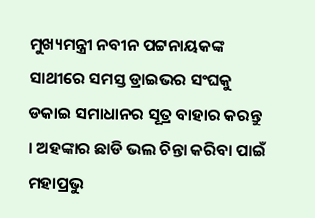ମୁଖ୍ୟମନ୍ତ୍ରୀ ନବୀନ ପଟ୍ଟନାୟକଙ୍କ ସାଥୀରେ ସମସ୍ତ ଡ୍ରାଇଭର ସଂଘକୁ ଡକାଇ ସମାଧାନର ସୂତ୍ର ବାହାର କରନ୍ତୁ । ଅହଙ୍କାର ଛାଡି ଭଲ ଚିନ୍ତା କରିବା ପାଇଁ ମହାପ୍ରଭୁ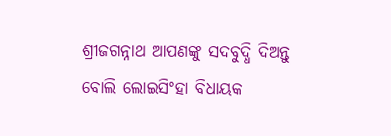ଶ୍ରୀଜଗନ୍ନାଥ ଆପଣଙ୍କୁ ସଦବୁଦ୍ଧି ଦିଅନ୍ତୁ ବୋଲି ଲୋଇସିଂହା ବିଧାୟକ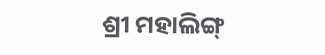ଶ୍ରୀ ମହାଲିଙ୍ଗ୍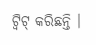ଟ୍ୱିଟ୍ କରିଛନ୍ତି ।